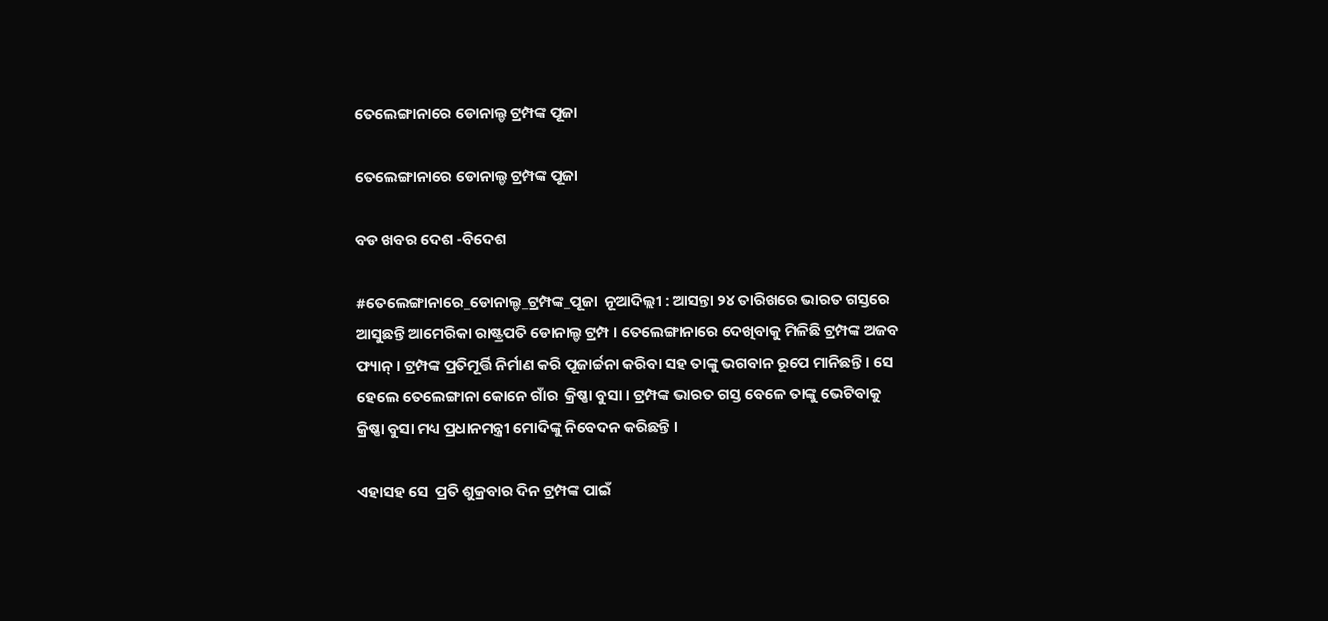ତେଲେଙ୍ଗାନାରେ ଡୋନାଲ୍ଡ ଟ୍ରମ୍ପଙ୍କ ପୂଜା

ତେଲେଙ୍ଗାନାରେ ଡୋନାଲ୍ଡ ଟ୍ରମ୍ପଙ୍କ ପୂଜା

ବଡ ଖବର ଦେଶ -ବିଦେଶ

#ତେଲେଙ୍ଗାନାରେ_ଡୋନାଲ୍ଡ_ଟ୍ରମ୍ପଙ୍କ_ପୂଜା  ନୂଆଦିଲ୍ଲୀ : ଆସନ୍ତା ୨୪ ତାରିଖରେ ଭାରତ ଗସ୍ତରେ ଆସୁଛନ୍ତି ଆମେରିକା ରାଷ୍ଟ୍ରପତି ଡୋନାଲ୍ଡ ଟ୍ରମ୍ପ । ତେଲେଙ୍ଗାନାରେ ଦେଖିବାକୁ ମିଳିଛି ଟ୍ରମ୍ପଙ୍କ ଅଜବ ଫ୍ୟାନ୍ । ଟ୍ରମ୍ପଙ୍କ ପ୍ରତିମୂର୍ତ୍ତି ନିର୍ମାଣ କରି ପୂଜାର୍ଚ୍ଚନା କରିବା ସହ ତାଙ୍କୁ ଭଗବାନ ରୂପେ ମାନିଛନ୍ତି । ସେ ହେଲେ ତେଲେଙ୍ଗାନା କୋନେ ଗାଁର  କ୍ରିଷ୍ଣା ବୁସା । ଟ୍ରମ୍ପଙ୍କ ଭାରତ ଗସ୍ତ ବେଳେ ତାଙ୍କୁ ଭେଟିବାକୁ କ୍ରିଷ୍ଣା ବୁସା ମଧ୍ୟ ପ୍ରଧାନମନ୍ତ୍ରୀ ମୋଦିଙ୍କୁ ନିବେଦନ କରିଛନ୍ତି ।

ଏହାସହ ସେ  ପ୍ରତି ଶୁକ୍ରବାର ଦିନ ଟ୍ରମ୍ପଙ୍କ ପାଇଁ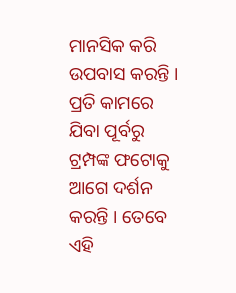ମାନସିକ କରି ଉପବାସ କରନ୍ତି । ପ୍ରତି କାମରେ ଯିବା ପୂର୍ବରୁ ଟ୍ରମ୍ପଙ୍କ ଫଟୋକୁ ଆଗେ ଦର୍ଶନ କରନ୍ତି । ତେବେ ଏହି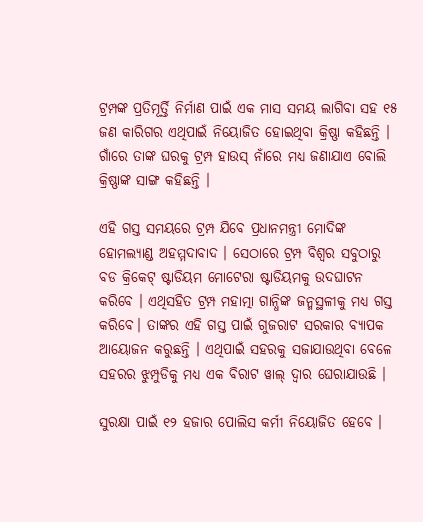ଟ୍ରମ୍ପଙ୍କ ପ୍ରତିମୂର୍ତ୍ତି ନିର୍ମାଣ ପାଇଁ ଏକ ମାସ ସମୟ ଲାଗିବା ସହ ୧୫ ଜଣ କାରିଗର ଏଥିପାଇଁ ନିୟୋଜିତ ହୋଇଥିବା କ୍ରିଷ୍ଣା କହିଛନ୍ତି । ଗାଁରେ ତାଙ୍କ ଘରକୁ ଟ୍ରମ୍ପ ହାଉସ୍ ନାଁରେ ମଧ୍ୟ ଜଣାଯାଏ ବୋଲି କ୍ରିଷ୍ଣାଙ୍କ ସାଙ୍ଗ କହିଛନ୍ତି ।

ଏହି ଗସ୍ତ ସମୟରେ ଟ୍ରମ୍ପ ଯିବେ ପ୍ରଧାନମନ୍ତ୍ରୀ ମୋଦିଙ୍କ ହୋମଲ୍ୟାଣ୍ଡ ଅହମ୍ମଦାବାଦ । ସେଠାରେ ଟ୍ରମ୍ପ ବିଶ୍ବର ସବୁଠାରୁ ବଡ କ୍ରିକେଟ୍ ଷ୍ଟାଡିୟମ ମୋଟେରା ଷ୍ଟାଡିୟମକୁ ଉଦଘାଟନ କରିବେ । ଏଥିସହିତ ଟ୍ରମ୍ପ ମହାତ୍ମା ଗାନ୍ଧିଙ୍କ ଜନ୍ମସ୍ଥଳୀକୁ ମଧ୍ୟ ଗସ୍ତ କରିବେ। ତାଙ୍କର ଏହି ଗସ୍ତ ପାଇଁ ଗୁଜରାଟ ସରକାର ବ୍ୟାପକ ଆୟୋଜନ କରୁଛନ୍ତି । ଏଥିପାଇଁ ସହରକୁ ସଜାଯାଉଥିବା ବେଳେ ସହରର ଝୁମ୍ପୁଡିକୁ ମଧ୍ୟ ଏକ ବିରାଟ ୱାଲ୍ ଦ୍ବାର ଘେରାଯାଉଛି ।

ସୁରକ୍ଷା ପାଇଁ ୧୨ ହଜାର ପୋଲିସ କର୍ମୀ ନିୟୋଜିତ ହେବେ ।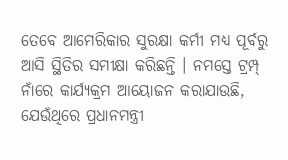ତେବେ ଆମେରିକାର ସୁରକ୍ଷା କର୍ମୀ ମଧ୍ୟ ପୂର୍ବରୁ ଆସି ସ୍ଥିତିର ସମୀକ୍ଷା କରିଛନ୍ତି । ନମସ୍ତେ ଟ୍ରମ୍ପ୍ ନାଁରେ କାର୍ଯ୍ୟକ୍ରମ ଆୟୋଜନ କରାଯାଉଛି, ଯେଉଁଥିରେ ପ୍ରଧାନମନ୍ତ୍ରୀ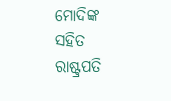ମୋଦିଙ୍କ ସହିତ ରାଷ୍ଟ୍ରପତି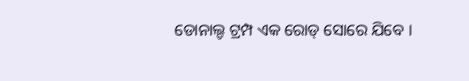ଡୋନାଲ୍ଡ ଟ୍ରମ୍ପ ଏକ ରୋଡ୍ ସୋରେ ଯିବେ ।